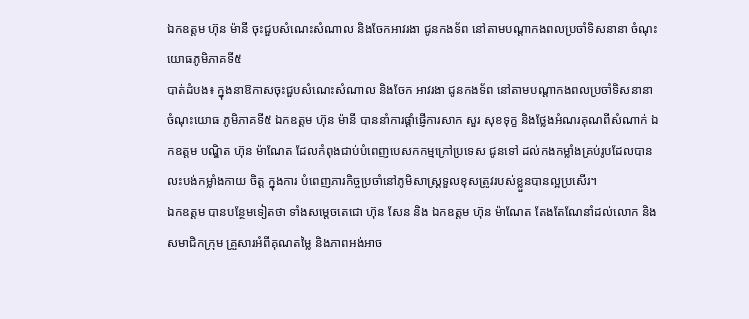ឯកឧត្តម ហ៊ុន ម៉ានី ចុះជួបសំណេះសំណាល និងចែកអាវរងា ជូនកងទ័ព នៅតាមបណ្តាកងពលប្រចាំទិសនានា ចំណុះ យោធភូមិភាគទី៥
បាត់ដំបង៖ ក្នុងនាឱកាសចុះជួបសំណេះសំណាល និងចែក អាវរងា ជូនកងទ័ព នៅតាមបណ្តាកងពលប្រចាំទិសនានា ចំណុះយោធ ភូមិភាគទី៥ ឯកឧត្តម ហ៊ុន ម៉ានី បាននាំការផ្តាំផ្ញើការសាក សួរ សុខទុក្ខ និងថ្លែងអំណរគុណពីសំណាក់ ឯកឧត្តម បណ្ឌិត ហ៊ុន ម៉ាណែត ដែលកំពុងជាប់បំពេញបេសកកម្មក្រៅប្រទេស ជូនទៅ ដល់កងកម្លាំងគ្រប់រូបដែលបានលះបង់កម្លាំងកាយ ចិត្ត ក្នុងការ បំពេញភារកិច្ចប្រចាំនៅភូមិសាស្រ្តទួលខុសត្រូវរបស់ខ្លួនបានល្អប្រសើរ។
ឯកឧត្តម បានបន្ថែមទៀតថា ទាំងសម្តេចតេជោ ហ៊ុន សែន និង ឯកឧត្តម ហ៊ុន ម៉ាណែត តែងតែណែនាំដល់លោក និងសមាជិកក្រុម គ្រួសារអំពីគុណតម្លៃ និងភាពអង់អាច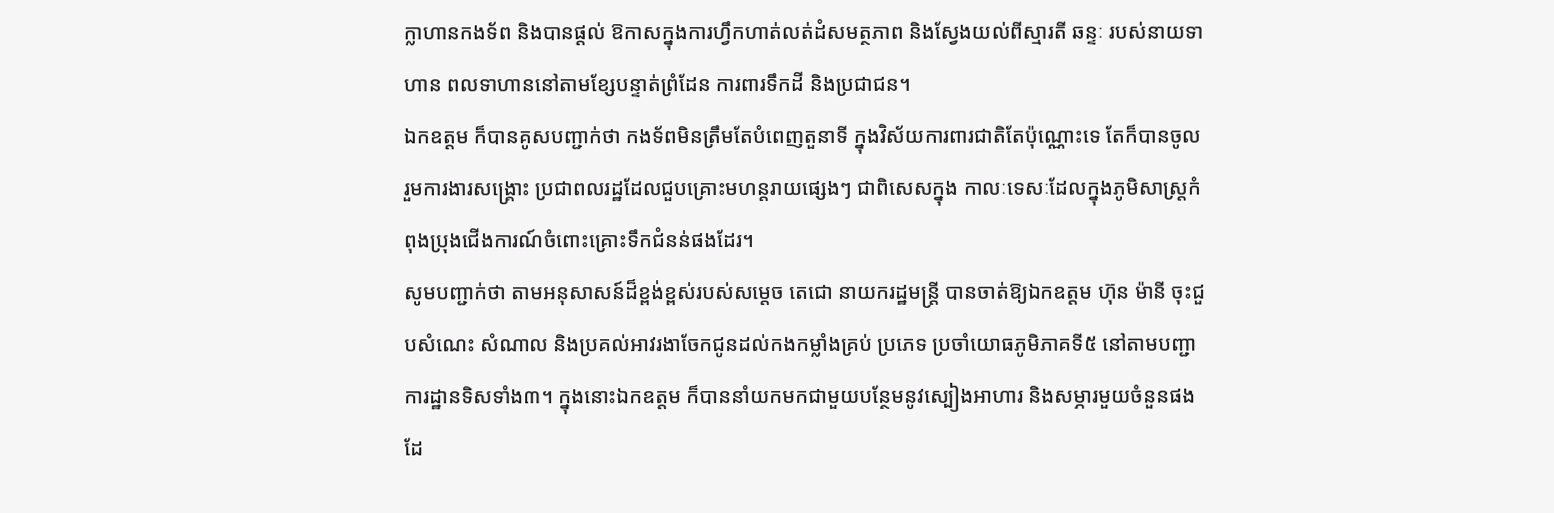ក្លាហានកងទ័ព និងបានផ្តល់ ឱកាសក្នុងការហ្វឹកហាត់លត់ដំសមត្ថភាព និងស្វែងយល់ពីស្មារតី ឆន្ទៈ របស់នាយទាហាន ពលទាហាននៅតាមខ្សែបន្ទាត់ព្រំដែន ការពារទឹកដី និងប្រជាជន។
ឯកឧត្តម ក៏បានគូសបញ្ជាក់ថា កងទ័ពមិនត្រឹមតែបំពេញតួនាទី ក្នុងវិស័យការពារជាតិតែប៉ុណ្ណោះទេ តែក៏បានចូលរួមការងារសង្រ្គោះ ប្រជាពលរដ្ឋដែលជួបគ្រោះមហន្តរាយផ្សេងៗ ជាពិសេសក្នុង កាលៈទេសៈដែលក្នុងភូមិសាស្រ្តកំពុងប្រុងជើងការណ៍ចំពោះគ្រោះទឹកជំនន់ផងដែរ។
សូមបញ្ជាក់ថា តាមអនុសាសន៍ដ៏ខ្ពង់ខ្ពស់របស់សម្តេច តេជោ នាយករដ្ឋមន្រ្តី បានចាត់ឱ្យឯកឧត្តម ហ៊ុន ម៉ានី ចុះជួបសំណេះ សំណាល និងប្រគល់អាវរងាចែកជូនដល់កងកម្លាំងគ្រប់ ប្រភេទ ប្រចាំយោធភូមិភាគទី៥ នៅតាមបញ្ជាការដ្ឋានទិសទាំង៣។ ក្នុងនោះឯកឧត្តម ក៏បាននាំយកមកជាមួយបន្ថែមនូវស្បៀងអាហារ និងសម្ភារមួយចំនួនផងដែ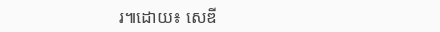រ៕ដោយ៖ សេឌី